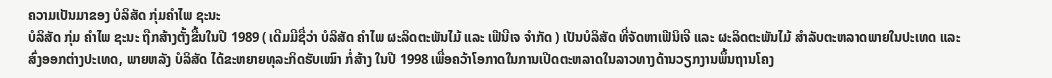ຄວາມເປັນມາຂອງ ບໍລິສັດ ກຸ່ມຄຳໄພ ຊະນະ
ບໍລິສັດ ກຸ່ມ ຄຳໄພ ຊະນະ ຖືກສ້າງຕັ້ງຂື້ນໃນປີ 1989 ( ເດີມມີຊື່ວ່າ ບໍລິສັດ ຄຳໄພ ຜະລິດຕະພັນໄມ້ ແລະ ເຟີນີເຈ ຈຳກັດ ) ເປັນບໍລິສັດ ທີ່ຈັດຫາເຟີນິເຈີ ແລະ ຜະລິດຕະພັນໄມ້ ສຳລັບຕະຫລາດພາຍໃນປະເທດ ແລະ ສົ່ງອອກຕ່າງປະເທດ, ພາຍຫລັງ ບໍລິສັດ ໄດ້ຂະຫຍາຍທຸລະກິດຮັບເໝົາ ກໍ່ສ້າງ ໃນປີ 1998 ເພື່ອຄວ້າໂອກາດໃນການເປີດຕະຫລາດໃນລາວທາງດ້ານວຽກງານພຶ້ນຖານໂຄງ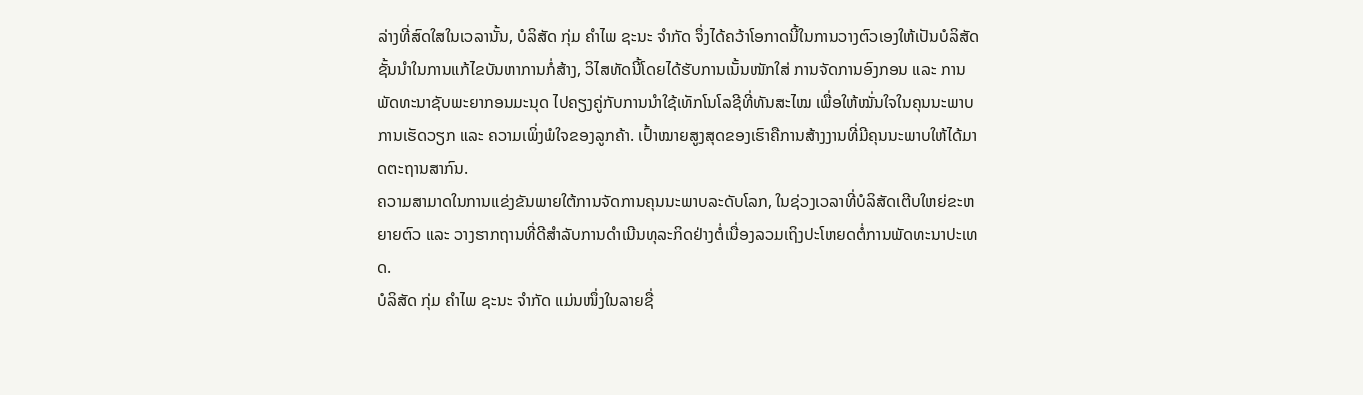ລ່າງທີ່ສົດໃສໃນເວລານັ້ນ, ບໍລິສັດ ກຸ່ມ ຄຳໄພ ຊະນະ ຈຳກັດ ຈຶ່ງໄດ້ຄວ້າໂອກາດນີ້ໃນການວາງຕົວເອງໃຫ້ເປັນບໍລິສັດຊັ້ນນຳໃນການແກ້ໄຂບັນຫາການກໍ່ສ້າງ, ວິໄສທັດນີ້ໂດຍໄດ້ຮັບການເນັ້ນໜັກໃສ່ ການຈັດການອົງກອນ ແລະ ການພັດທະນາຊັບພະຍາກອນມະນຸດ ໄປຄຽງຄູ່ກັບການນຳໃຊ້ເທັກໂນໂລຊີທີ່ທັນສະໄໝ ເພື່ອໃຫ້ໝັ່ນໃຈໃນຄຸນນະພາບການເຮັດວຽກ ແລະ ຄວາມເພິ່ງພໍໃຈຂອງລູກຄ້າ. ເປົ້າໝາຍສູງສຸດຂອງເຮົາຄືການສ້າງງານທີ່ມີຄຸນນະພາບໃຫ້ໄດ້ມາດຕະຖານສາກົນ.
ຄວາມສາມາດໃນການແຂ່ງຂັນພາຍໃຕ້ການຈັດການຄຸນນະພາບລະດັບໂລກ, ໃນຊ່ວງເວລາທີ່ບໍລິສັດເຕີບໃຫຍ່ຂະຫຍາຍຕົວ ແລະ ວາງຮາກຖານທີ່ດີສຳລັບການດຳເນີນທຸລະກິດຢ່າງຕໍ່ເນື່ອງລວມເຖິງປະໂຫຍດຕໍ່ການພັດທະນາປະເທດ.
ບໍລິສັດ ກຸ່ມ ຄຳໄພ ຊະນະ ຈຳກັດ ແມ່ນໜຶ່ງໃນລາຍຊື່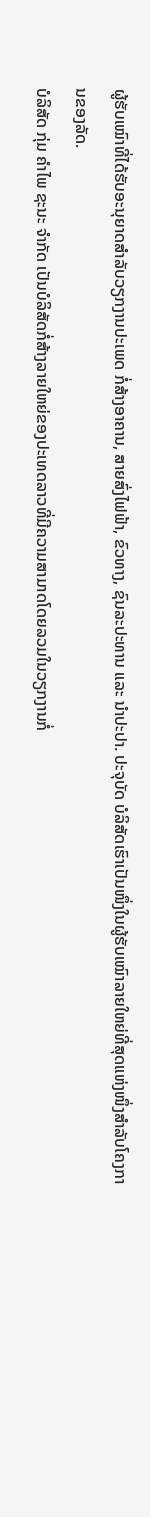ຜູ້ຮັບເໝົາທີ່ໄດ້ຮັບອະນຸຍາດສຳລັບວຽກງານປະເພດ ກໍ່ສ້າງອາຄານ, ສາຍສົ່ງໄຟຟ້າ, ຂົວທາງ, ຊົນລະປະທານ ແລະ ນຳປະປາ. ປະຈຸບັດ ບໍລິສັດເຮົາເປັນໜຶ່ງໃນຜູ້ຮັບເໝົາລາຍໃຫຍ່ທີ່ສຸດແຫ່ງໜຶ່ງສຳລັບໂຄງການຂອງລັດ.
ບໍລິສັດ ກຸ່ມ ຄຳໄພ ຊະນະ ຈຳກັດ ເປັນບໍລິສັດກໍ່ສ້າງລາຍໃຫຍ່ຂອງປະເທດລາວທີ່ມີຄວາມສາມາດໂດຍລວມໃນວຽກງານກໍ່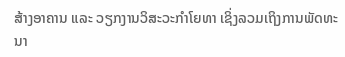ສ້າງອາຄານ ແລະ ວຽກງານວິສະວະກຳໂຍທາ ເຊິ່ງລວມເຖິງການພັດທະນາ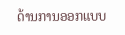ດ້ານການອອກແບບ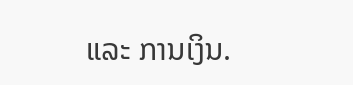ແລະ ການເງິນ.